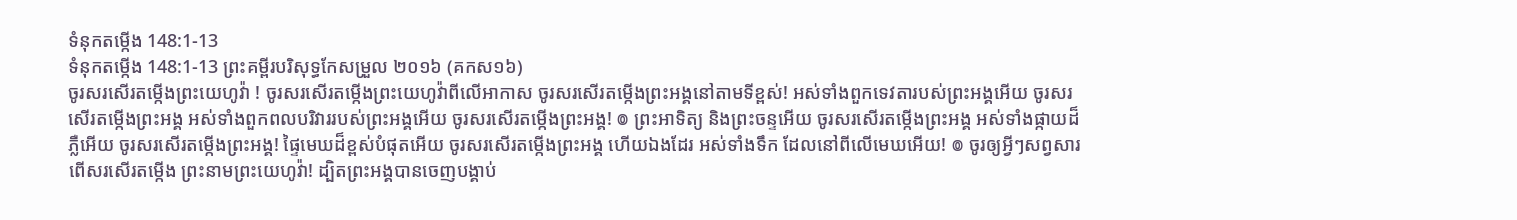ទំនុកតម្កើង 148:1-13
ទំនុកតម្កើង 148:1-13 ព្រះគម្ពីរបរិសុទ្ធកែសម្រួល ២០១៦ (គកស១៦)
ចូរសរសើរតម្កើងព្រះយេហូវ៉ា ! ចូរសរសើរតម្កើងព្រះយេហូវ៉ាពីលើអាកាស ចូរសរសើរតម្កើងព្រះអង្គនៅតាមទីខ្ពស់! អស់ទាំងពួកទេវតារបស់ព្រះអង្គអើយ ចូរសរសើរតម្កើងព្រះអង្គ អស់ទាំងពួកពលបរិវាររបស់ព្រះអង្គអើយ ចូរសរសើរតម្កើងព្រះអង្គ! ៙ ព្រះអាទិត្យ និងព្រះចន្ទអើយ ចូរសរសើរតម្កើងព្រះអង្គ អស់ទាំងផ្កាយដ៏ភ្លឺអើយ ចូរសរសើរតម្កើងព្រះអង្គ! ផ្ទៃមេឃដ៏ខ្ពស់បំផុតអើយ ចូរសរសើរតម្កើងព្រះអង្គ ហើយឯងដែរ អស់ទាំងទឹក ដែលនៅពីលើមេឃអើយ! ៙ ចូរឲ្យអ្វីៗសព្វសារពើសរសើរតម្កើង ព្រះនាមព្រះយេហូវ៉ា! ដ្បិតព្រះអង្គបានចេញបង្គាប់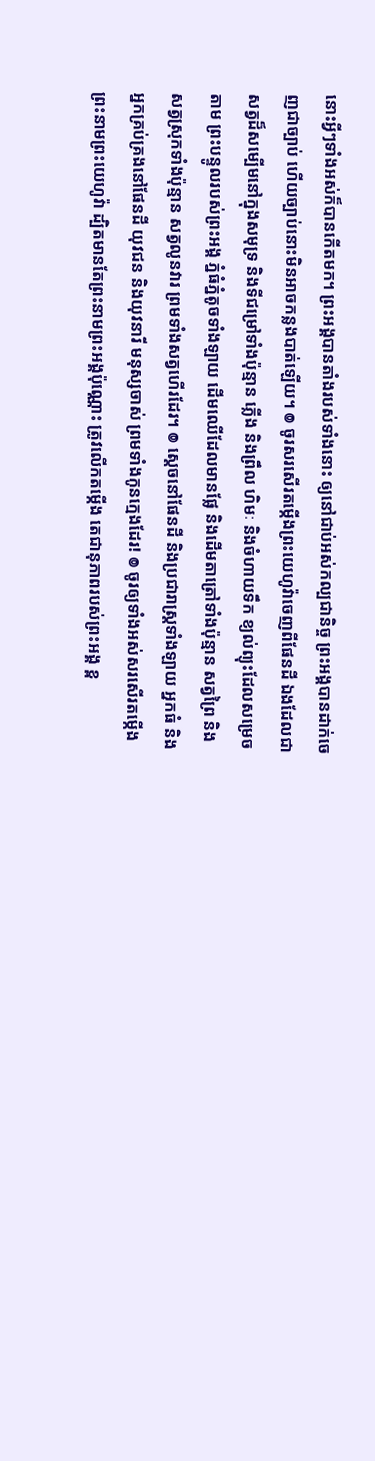នោះអ្វីៗទាំងអស់ក៏បានកើតមក។ ព្រះអង្គបានតាំងរបស់ទាំងនោះ ឲ្យនៅជាប់អស់កល្បជានិច្ច ព្រះអង្គបានដាក់ចេញជាច្បាប់ ហើយច្បាប់នោះមិនអាចកន្លងបាត់ឡើយ។ ៙ ចូរសរសើរតម្កើងព្រះយេហូវ៉ាចេញពីផែនដី ឯងដែលជាសត្វដ៏សម្បើមនៅក្នុងសមុទ្រ និងទីជម្រៅទាំងប៉ុន្មាន ភ្លើង និងព្រឹល ហិមៈ និងចំហាយទឹក ខ្យល់ព្យុះដែលសម្រេចតាម ព្រះបន្ទូលរបស់ព្រះអង្គ ភ្នំធំភ្នំតូចទាំងឡាយ ដើមឈើដែលមានផ្លែ និងដើមតាត្រៅទាំងប៉ុន្មាន សត្វព្រៃ និងសត្វស្រុកទាំងប៉ុន្មាន សត្វលូនវារ ព្រមទាំងសត្វហើរដែរ។ ៙ ស្តេចនៅផែនដី និងប្រជារាស្ត្រទាំងឡាយ អ្នកធំ និងអ្នកគ្រប់គ្រងនៅផែនដី យុវជន និងយុវនារី មនុស្សចាស់ ព្រមទាំងកូនក្មេងដែរ! ៙ ចូរឲ្យទាំងអស់សរសើរតម្កើង ព្រះនាមព្រះយេហូវ៉ា ដ្បិតមានតែព្រះនាមព្រះអង្គប៉ុណ្ណោះ ត្រូវលើកតម្កើង តេជានុភាពរបស់ព្រះអង្គ ខ្ព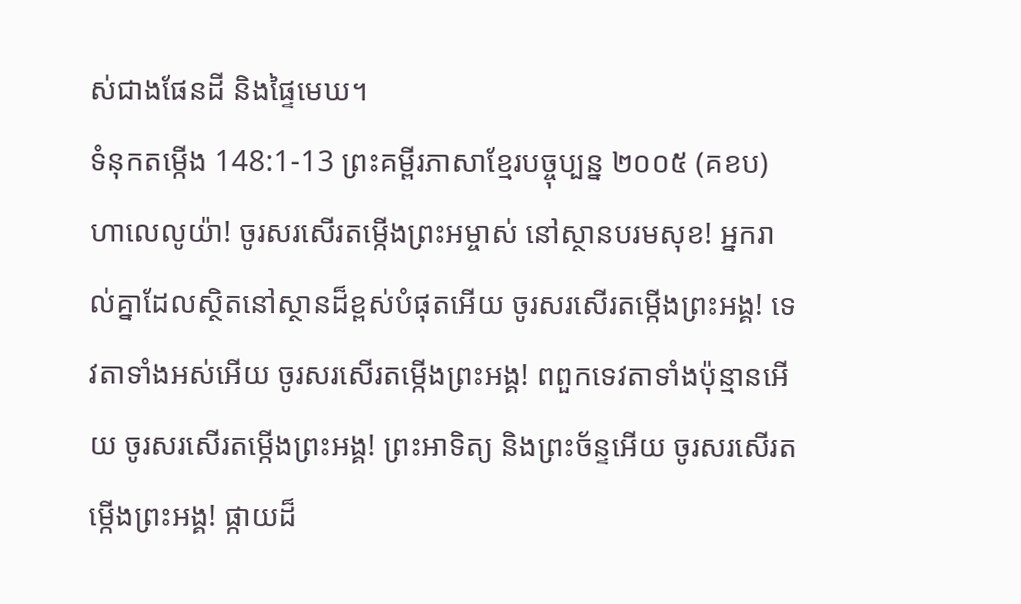ស់ជាងផែនដី និងផ្ទៃមេឃ។
ទំនុកតម្កើង 148:1-13 ព្រះគម្ពីរភាសាខ្មែរបច្ចុប្បន្ន ២០០៥ (គខប)
ហាលេលូយ៉ា! ចូរសរសើរតម្កើងព្រះអម្ចាស់ នៅស្ថានបរមសុខ! អ្នករាល់គ្នាដែលស្ថិតនៅស្ថានដ៏ខ្ពស់បំផុតអើយ ចូរសរសើរតម្កើងព្រះអង្គ! ទេវតាទាំងអស់អើយ ចូរសរសើរតម្កើងព្រះអង្គ! ពពួកទេវតាទាំងប៉ុន្មានអើយ ចូរសរសើរតម្កើងព្រះអង្គ! ព្រះអាទិត្យ និងព្រះច័ន្ទអើយ ចូរសរសើរតម្កើងព្រះអង្គ! ផ្កាយដ៏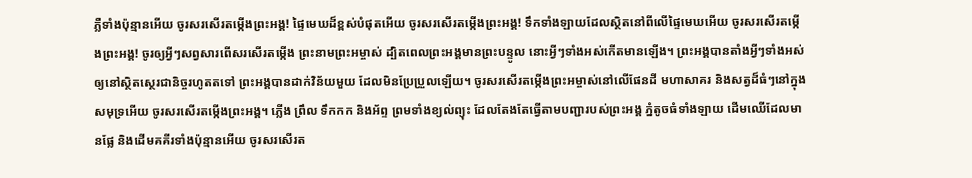ភ្លឺទាំងប៉ុន្មានអើយ ចូរសរសើរតម្កើងព្រះអង្គ! ផ្ទៃមេឃដ៏ខ្ពស់បំផុតអើយ ចូរសរសើរតម្កើងព្រះអង្គ! ទឹកទាំងឡាយដែលស្ថិតនៅពីលើផ្ទៃមេឃអើយ ចូរសរសើរតម្កើងព្រះអង្គ! ចូរឲ្យអ្វីៗសព្វសារពើសរសើរតម្កើង ព្រះនាមព្រះអម្ចាស់ ដ្បិតពេលព្រះអង្គមានព្រះបន្ទូល នោះអ្វីៗទាំងអស់កើតមានឡើង។ ព្រះអង្គបានតាំងអ្វីៗទាំងអស់ ឲ្យនៅស្ថិតស្ថេរជានិច្ចរហូតតទៅ ព្រះអង្គបានដាក់វិន័យមួយ ដែលមិនប្រែប្រួលឡើយ។ ចូរសរសើរតម្កើងព្រះអម្ចាស់នៅលើផែនដី មហាសាគរ និងសត្វដ៏ធំៗនៅក្នុងសមុទ្រអើយ ចូរសរសើរតម្កើងព្រះអង្គ។ ភ្លើង ព្រឹល ទឹកកក និងអ័ព្ទ ព្រមទាំងខ្យល់ព្យុះ ដែលតែងតែធ្វើតាមបញ្ជារបស់ព្រះអង្គ ភ្នំតូចធំទាំងឡាយ ដើមឈើដែលមានផ្លែ និងដើមគគីរទាំងប៉ុន្មានអើយ ចូរសរសើរត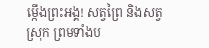ម្កើងព្រះអង្គ! សត្វព្រៃ និងសត្វស្រុក ព្រមទាំងប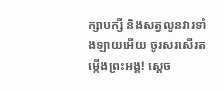ក្សាបក្សី និងសត្វលូនវារទាំងឡាយអើយ ចូរសរសើរតម្កើងព្រះអង្គ! ស្ដេច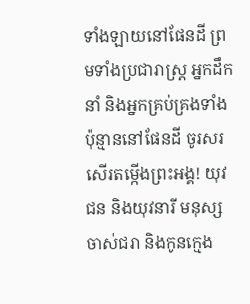ទាំងឡាយនៅផែនដី ព្រមទាំងប្រជារាស្ត្រ អ្នកដឹកនាំ និងអ្នកគ្រប់គ្រងទាំងប៉ុន្មាននៅផែនដី ចូរសរសើរតម្កើងព្រះអង្គ! យុវជន និងយុវនារី មនុស្សចាស់ជរា និងកូនក្មេង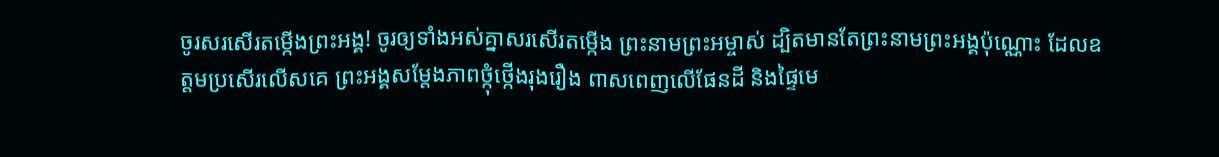ចូរសរសើរតម្កើងព្រះអង្គ! ចូរឲ្យទាំងអស់គ្នាសរសើរតម្កើង ព្រះនាមព្រះអម្ចាស់ ដ្បិតមានតែព្រះនាមព្រះអង្គប៉ុណ្ណោះ ដែលឧត្ដមប្រសើរលើសគេ ព្រះអង្គសម្តែងភាពថ្កុំថ្កើងរុងរឿង ពាសពេញលើផែនដី និងផ្ទៃមេ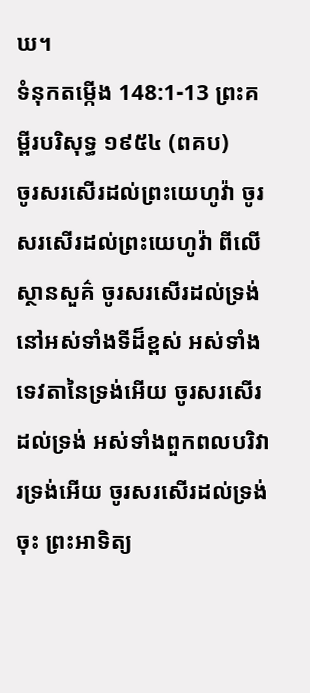ឃ។
ទំនុកតម្កើង 148:1-13 ព្រះគម្ពីរបរិសុទ្ធ ១៩៥៤ (ពគប)
ចូរសរសើរដល់ព្រះយេហូវ៉ា ចូរសរសើរដល់ព្រះយេហូវ៉ា ពីលើស្ថានសួគ៌ ចូរសរសើរដល់ទ្រង់នៅអស់ទាំងទីដ៏ខ្ពស់ អស់ទាំងទេវតានៃទ្រង់អើយ ចូរសរសើរដល់ទ្រង់ អស់ទាំងពួកពលបរិវារទ្រង់អើយ ចូរសរសើរដល់ទ្រង់ចុះ ព្រះអាទិត្យ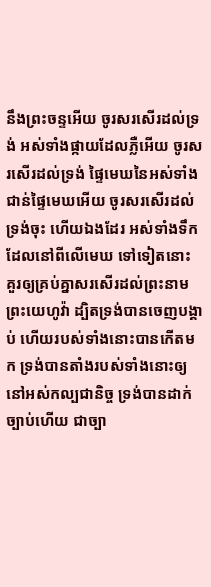នឹងព្រះចន្ទអើយ ចូរសរសើរដល់ទ្រង់ អស់ទាំងផ្កាយដែលភ្លឺអើយ ចូរសរសើរដល់ទ្រង់ ផ្ទៃមេឃនៃអស់ទាំងជាន់ផ្ទៃមេឃអើយ ចូរសរសើរដល់ទ្រង់ចុះ ហើយឯងដែរ អស់ទាំងទឹកដែលនៅពីលើមេឃ ទៅទៀតនោះ គួរឲ្យគ្រប់គ្នាសរសើរដល់ព្រះនាមព្រះយេហូវ៉ា ដ្បិតទ្រង់បានចេញបង្គាប់ ហើយរបស់ទាំងនោះបានកើតមក ទ្រង់បានតាំងរបស់ទាំងនោះឲ្យនៅអស់កល្បជានិច្ច ទ្រង់បានដាក់ច្បាប់ហើយ ជាច្បា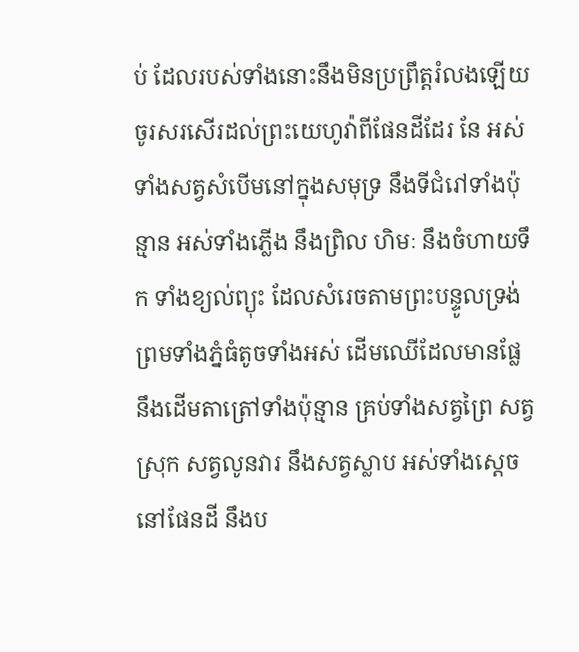ប់ ដែលរបស់ទាំងនោះនឹងមិនប្រព្រឹត្តរំលងឡើយ ចូរសរសើរដល់ព្រះយេហូវ៉ាពីផែនដីដែរ នែ អស់ទាំងសត្វសំបើមនៅក្នុងសមុទ្រ នឹងទីជំរៅទាំងប៉ុន្មាន អស់ទាំងភ្លើង នឹងព្រិល ហិមៈ នឹងចំហាយទឹក ទាំងខ្យល់ព្យុះ ដែលសំរេចតាមព្រះបន្ទូលទ្រង់ ព្រមទាំងភ្នំធំតូចទាំងអស់ ដើមឈើដែលមានផ្លែ នឹងដើមតាត្រៅទាំងប៉ុន្មាន គ្រប់ទាំងសត្វព្រៃ សត្វស្រុក សត្វលូនវារ នឹងសត្វស្លាប អស់ទាំងស្តេចនៅផែនដី នឹងប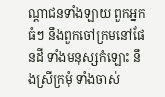ណ្តាជនទាំងឡាយ ពួកអ្នកធំៗ នឹងពួកចៅក្រមនៅផែនដី ទាំងមនុស្សកំឡោះ នឹងស្រីក្រមុំ ទាំងចាស់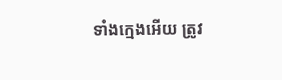ទាំងក្មេងអើយ ត្រូវ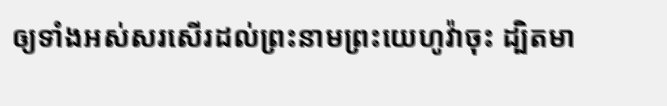ឲ្យទាំងអស់សរសើរដល់ព្រះនាមព្រះយេហូវ៉ាចុះ ដ្បិតមា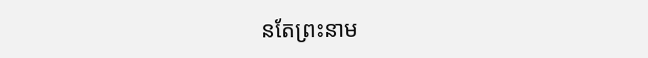នតែព្រះនាម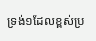ទ្រង់១ដែលខ្ពស់ប្រ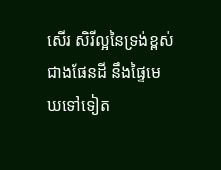សើរ សិរីល្អនៃទ្រង់ខ្ពស់ជាងផែនដី នឹងផ្ទៃមេឃទៅទៀត